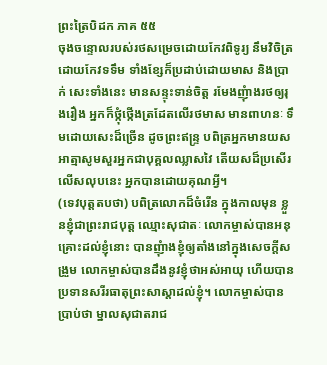ព្រះត្រៃបិដក ភាគ ៥៥
ចុងចន្ទោលរបស់រថសម្រេចដោយកែវពិទូរ្យ នឹមវិចិត្រដោយកែវទទឹម ទាំងខ្សែក៏ប្រដាប់ដោយមាស និងប្រាក់ សេះទាំងនេះ មានសន្ទុះទាន់ចិត្ត រមែងញុំាងរថឲ្យរុងរឿង អ្នកក៏ថ្កុំថ្កើងត្រដែតលើរថមាស មានពាហនៈ ទឹមដោយសេះដ៏ច្រើន ដូចព្រះឥន្ទ្រ បពិត្រអ្នកមានយស អាត្មាសូមសួរអ្នកជាបុគ្គលឈ្លាសវៃ តើយសដ៏ប្រសើរលើសលុបនេះ អ្នកបានដោយគុណអី្វ។
(ទេវបុត្តតបថា) បពិត្រលោកដ៏ចំរើន ក្នុងកាលមុន ខ្លួនខ្ញុំជាព្រះរាជបុត្ត ឈ្មោះសុជាតៈ លោកម្ចាស់បានអនុគ្រោះដល់ខ្ញុំនោះ បានញុំាងខ្ញុំឲ្យតាំងនៅក្នុងសេចកី្តសង្រួម លោកម្ចាស់បានដឹងនូវខ្ញុំថាអស់អាយុ ហើយបានប្រទានសរីរធាតុព្រះសាស្តាដល់ខ្ញុំ។ លោកម្ចាស់បានប្រាប់ថា ម្នាលសុជាតរាជ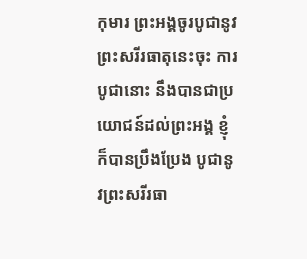កុមារ ព្រះអង្គចូរបូជានូវព្រះសរីរធាតុនេះចុះ ការបូជានោះ នឹងបានជាប្រយោជន៍ដល់ព្រះអង្គ ខ្ញុំក៏បានប្រឹងប្រែង បូជានូវព្រះសរីរធា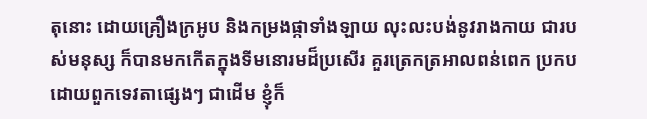តុនោះ ដោយគ្រឿងក្រអូប និងកម្រងផ្កាទាំងឡាយ លុះលះបង់នូវរាងកាយ ជារបស់មនុស្ស ក៏បានមកកើតក្នុងទីមនោរមដ៏ប្រសើរ គួរត្រេកត្រអាលពន់ពេក ប្រកបដោយពួកទេវតាផ្សេងៗ ជាដើម ខ្ញុំក៏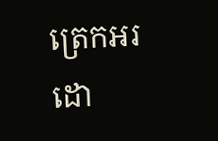ត្រេកអរដោ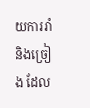យការរាំ និងច្រៀង ដែល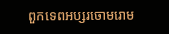ពួកទេពអប្សរចោមរោម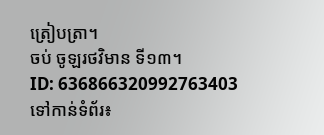ត្រៀបត្រា។
ចប់ ចូឡរថវិមាន ទី១៣។
ID: 636866320992763403
ទៅកាន់ទំព័រ៖